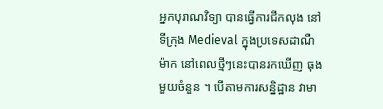អ្នកបុរាណវិទ្យា បានធ្វើការជីកលុង នៅទីក្រុង Medieval ក្នុងប្រទេសដាណឺម៉ាក នៅពេលថ្មីៗនេះបានរកឃើញ ធុងមួយចំនួន ។ បើតាមការសន្និដ្ឋាន វាមា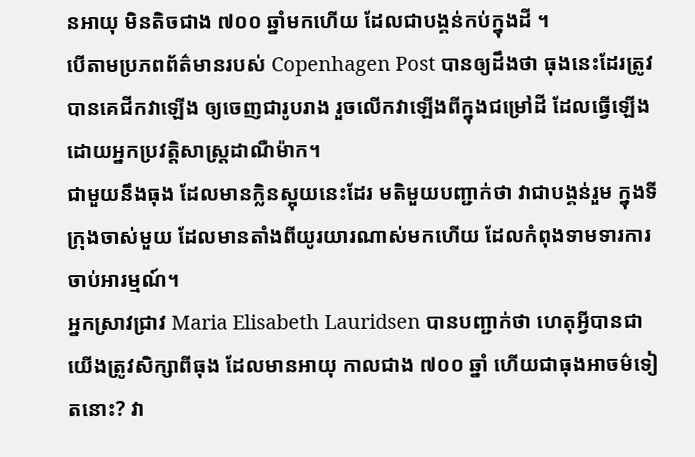នអាយុ មិនតិចជាង ៧០០ ឆ្នាំមកហើយ ដែលជាបង្គន់កប់ក្នុងដី ។
បើតាមប្រភពព័ត៌មានរបស់ Copenhagen Post បានឲ្យដឹងថា ធុងនេះដែរត្រូវបានគេជីកវាឡើង ឲ្យចេញជារូបរាង រួចលើកវាឡើងពីក្នុងជម្រៅដី ដែលធ្វើឡើងដោយអ្នកប្រវត្តិសាស្ត្រដាណឺម៉ាក។
ជាមួយនឹងធុង ដែលមានក្លិនស្អុយនេះដែរ មតិមួយបញ្ជាក់ថា វាជាបង្គន់រួម ក្នុងទីក្រុងចាស់មួយ ដែលមានតាំងពីយូរយារណាស់មកហើយ ដែលកំពុងទាមទារការចាប់អារម្មណ៍។
អ្នកស្រាវជ្រាវ Maria Elisabeth Lauridsen បានបញ្ជាក់ថា ហេតុអ្វីបានជាយើងត្រូវសិក្សាពីធុង ដែលមានអាយុ កាលជាង ៧០០ ឆ្នាំ ហើយជាធុងអាចម៌ទៀតនោះ? វា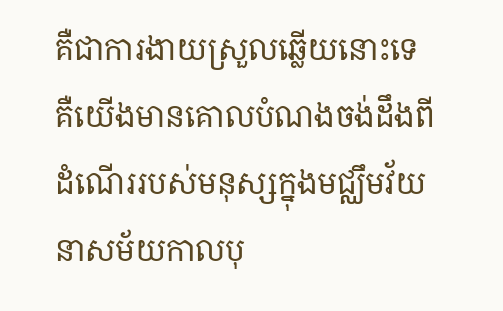គឺជាការងាយស្រួលឆ្លើយនោះទេ គឺយើងមានគោលបំណងចង់ដឹងពីដំណើររបស់មនុស្សក្នុងមជ្ឈឹមវ័យនាសម័យកាលបុ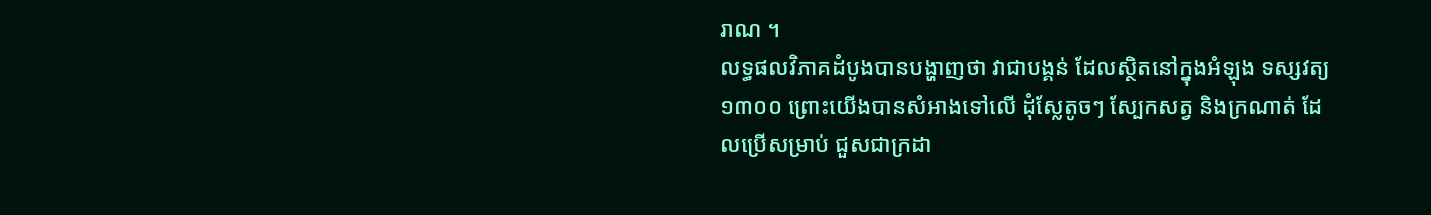រាណ ។
លទ្ធផលវិភាគដំបូងបានបង្ហាញថា វាជាបង្គន់ ដែលស្ថិតនៅក្នុងអំឡុង ទស្សវត្យ ១៣០០ ព្រោះយើងបានសំអាងទៅលើ ដុំស្លែតូចៗ ស្បែកសត្វ និងក្រណាត់ ដែលប្រើសម្រាប់ ជួសជាក្រដា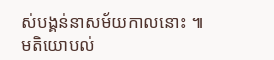ស់បង្គន់នាសម័យកាលនោះ ៕
មតិយោបល់